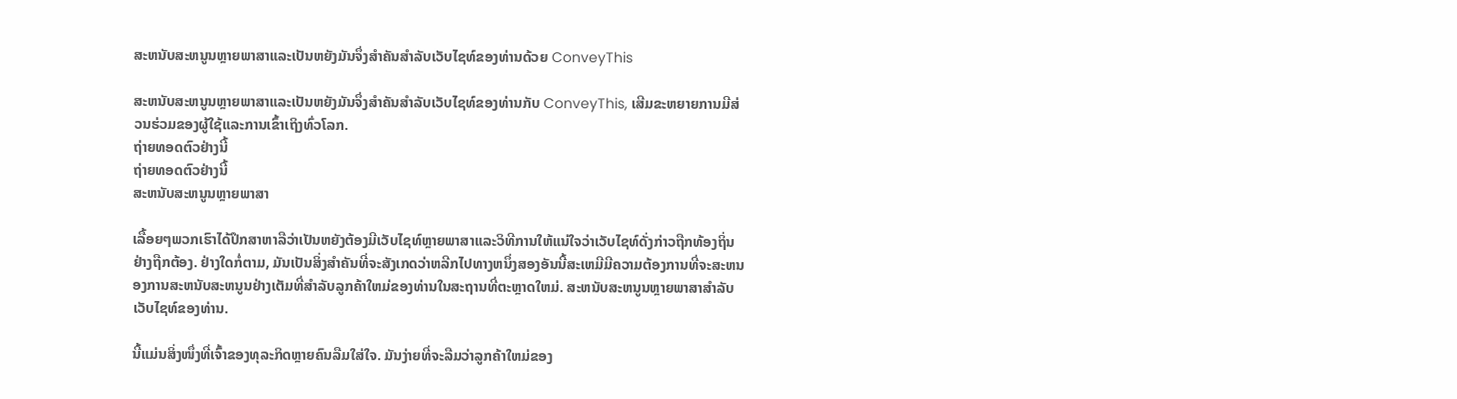ສະຫນັບສະຫນູນຫຼາຍພາສາແລະເປັນຫຍັງມັນຈຶ່ງສໍາຄັນສໍາລັບເວັບໄຊທ໌ຂອງທ່ານດ້ວຍ ConveyThis

ສະຫນັບສະຫນູນຫຼາຍພາສາແລະເປັນຫຍັງມັນຈຶ່ງສໍາຄັນສໍາລັບເວັບໄຊທ໌ຂອງທ່ານກັບ ConveyThis, ເສີມຂະຫຍາຍການມີສ່ວນຮ່ວມຂອງຜູ້ໃຊ້ແລະການເຂົ້າເຖິງທົ່ວໂລກ.
ຖ່າຍທອດຕົວຢ່າງນີ້
ຖ່າຍທອດຕົວຢ່າງນີ້
ສະຫນັບສະຫນູນຫຼາຍພາສາ

ເລື້ອຍໆພວກເຮົາໄດ້ປຶກສາຫາລືວ່າເປັນຫຍັງຕ້ອງມີເວັບໄຊທ໌ຫຼາຍພາສາແລະວິທີການໃຫ້ແນ່ໃຈວ່າເວັບໄຊທ໌ດັ່ງກ່າວຖືກທ້ອງຖິ່ນຢ່າງຖືກຕ້ອງ. ຢ່າງໃດກໍ່ຕາມ, ມັນເປັນສິ່ງສໍາຄັນທີ່ຈະສັງເກດວ່າຫລີກໄປທາງຫນຶ່ງສອງອັນນີ້ສະເຫມີມີຄວາມຕ້ອງການທີ່ຈະສະຫນອງການສະຫນັບສະຫນູນຢ່າງເຕັມທີ່ສໍາລັບລູກຄ້າໃຫມ່ຂອງທ່ານໃນສະຖານທີ່ຕະຫຼາດໃຫມ່. ສະຫນັບສະຫນູນຫຼາຍພາສາສໍາລັບເວັບໄຊທ໌ຂອງທ່ານ.

ນີ້ແມ່ນສິ່ງໜຶ່ງທີ່ເຈົ້າຂອງທຸລະກິດຫຼາຍຄົນລືມໃສ່ໃຈ. ມັນງ່າຍທີ່ຈະລືມວ່າລູກຄ້າໃຫມ່ຂອງ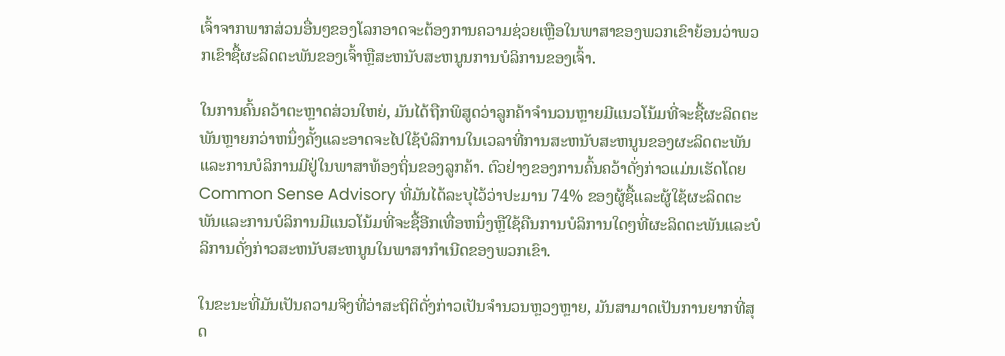ເຈົ້າຈາກພາກສ່ວນອື່ນໆຂອງໂລກອາດຈະຕ້ອງການຄວາມຊ່ວຍເຫຼືອໃນພາສາຂອງພວກເຂົາຍ້ອນວ່າພວກເຂົາຊື້ຜະລິດຕະພັນຂອງເຈົ້າຫຼືສະຫນັບສະຫນູນການບໍລິການຂອງເຈົ້າ.

ໃນການຄົ້ນຄວ້າຕະຫຼາດສ່ວນໃຫຍ່, ມັນໄດ້ຖືກພິສູດວ່າລູກຄ້າຈໍານວນຫຼາຍມີແນວໂນ້ມທີ່ຈະຊື້ຜະລິດຕະພັນຫຼາຍກວ່າຫນຶ່ງຄັ້ງແລະອາດຈະໄປໃຊ້ບໍລິການໃນເວລາທີ່ການສະຫນັບສະຫນູນຂອງຜະລິດຕະພັນແລະການບໍລິການມີຢູ່ໃນພາສາທ້ອງຖິ່ນຂອງລູກຄ້າ. ຕົວຢ່າງຂອງການຄົ້ນຄວ້າດັ່ງກ່າວແມ່ນເຮັດໂດຍ Common Sense Advisory ທີ່ມັນໄດ້ລະບຸໄວ້ວ່າປະມານ 74% ຂອງຜູ້ຊື້ແລະຜູ້ໃຊ້ຜະລິດຕະພັນແລະການບໍລິການມີແນວໂນ້ມທີ່ຈະຊື້ອີກເທື່ອຫນຶ່ງຫຼືໃຊ້ຄືນການບໍລິການໃດໆທີ່ຜະລິດຕະພັນແລະບໍລິການດັ່ງກ່າວສະຫນັບສະຫນູນໃນພາສາກໍາເນີດຂອງພວກເຂົາ.

ໃນຂະນະທີ່ມັນເປັນຄວາມຈິງທີ່ວ່າສະຖິຕິດັ່ງກ່າວເປັນຈໍານວນຫຼວງຫຼາຍ, ມັນສາມາດເປັນການຍາກທີ່ສຸດ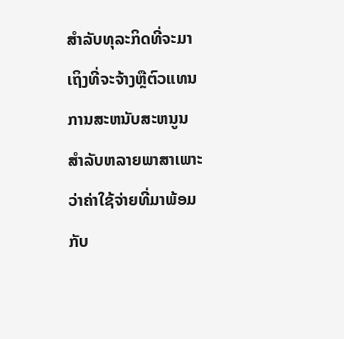ສໍາລັບທຸລະກິດທີ່ຈະມາເຖິງທີ່ຈະຈ້າງຫຼືຕົວແທນການສະຫນັບສະຫນູນສໍາລັບຫລາຍພາສາເພາະວ່າຄ່າໃຊ້ຈ່າຍທີ່ມາພ້ອມກັບ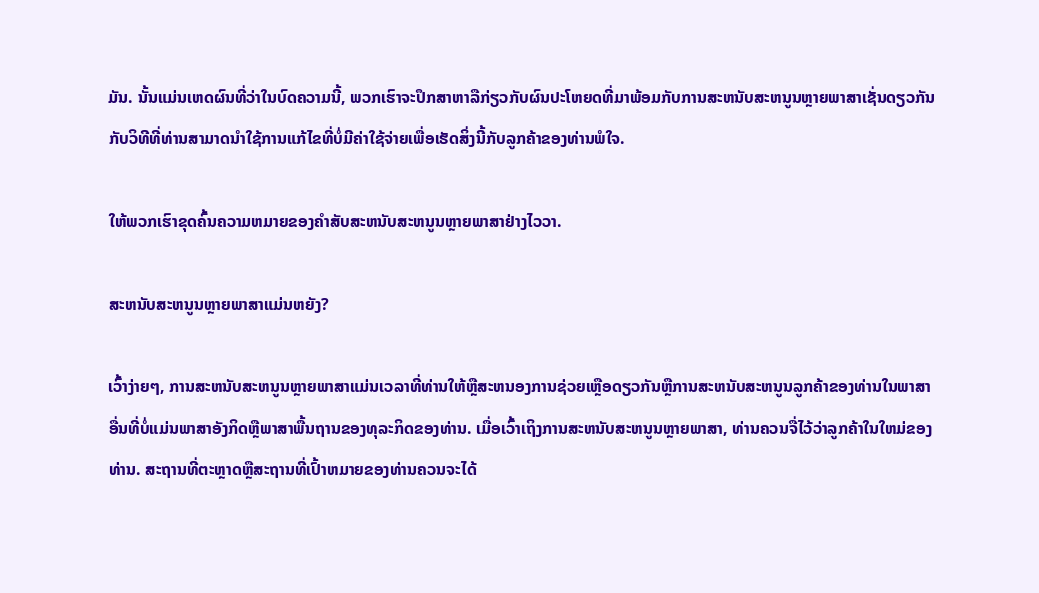ມັນ. ນັ້ນແມ່ນເຫດຜົນທີ່ວ່າໃນບົດຄວາມນີ້, ພວກເຮົາຈະປຶກສາຫາລືກ່ຽວກັບຜົນປະໂຫຍດທີ່ມາພ້ອມກັບການສະຫນັບສະຫນູນຫຼາຍພາສາເຊັ່ນດຽວກັນກັບວິທີທີ່ທ່ານສາມາດນໍາໃຊ້ການແກ້ໄຂທີ່ບໍ່ມີຄ່າໃຊ້ຈ່າຍເພື່ອເຮັດສິ່ງນີ້ກັບລູກຄ້າຂອງທ່ານພໍໃຈ.

ໃຫ້ພວກເຮົາຂຸດຄົ້ນຄວາມຫມາຍຂອງຄໍາສັບສະຫນັບສະຫນູນຫຼາຍພາສາຢ່າງໄວວາ.

ສະຫນັບສະຫນູນຫຼາຍພາສາແມ່ນຫຍັງ?

ເວົ້າງ່າຍໆ, ການສະຫນັບສະຫນູນຫຼາຍພາສາແມ່ນເວລາທີ່ທ່ານໃຫ້ຫຼືສະຫນອງການຊ່ວຍເຫຼືອດຽວກັນຫຼືການສະຫນັບສະຫນູນລູກຄ້າຂອງທ່ານໃນພາສາອື່ນທີ່ບໍ່ແມ່ນພາສາອັງກິດຫຼືພາສາພື້ນຖານຂອງທຸລະກິດຂອງທ່ານ. ເມື່ອເວົ້າເຖິງການສະຫນັບສະຫນູນຫຼາຍພາສາ, ທ່ານຄວນຈື່ໄວ້ວ່າລູກຄ້າໃນໃຫມ່ຂອງທ່ານ. ສະຖານທີ່ຕະຫຼາດຫຼືສະຖານທີ່ເປົ້າຫມາຍຂອງທ່ານຄວນຈະໄດ້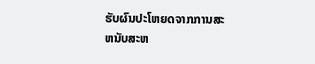ຮັບຜົນປະໂຫຍດຈາກການສະຫນັບສະຫ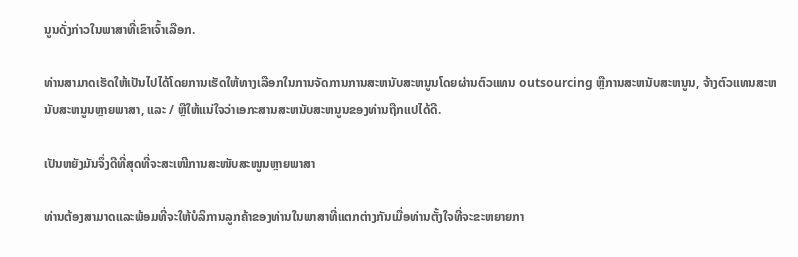ນູນດັ່ງກ່າວໃນພາສາທີ່ເຂົາເຈົ້າເລືອກ.

ທ່ານສາມາດເຮັດໃຫ້ເປັນໄປໄດ້ໂດຍການເຮັດໃຫ້ທາງເລືອກໃນການຈັດການການສະຫນັບສະຫນູນໂດຍຜ່ານຕົວແທນ outsourcing ຫຼືການສະຫນັບສະຫນູນ, ຈ້າງຕົວແທນສະຫນັບສະຫນູນຫຼາຍພາສາ, ແລະ / ຫຼືໃຫ້ແນ່ໃຈວ່າເອກະສານສະຫນັບສະຫນູນຂອງທ່ານຖືກແປໄດ້ດີ.

ເປັນຫຍັງມັນຈຶ່ງດີທີ່ສຸດທີ່ຈະສະເໜີການສະໜັບສະໜູນຫຼາຍພາສາ

ທ່ານຕ້ອງສາມາດແລະພ້ອມທີ່ຈະໃຫ້ບໍລິການລູກຄ້າຂອງທ່ານໃນພາສາທີ່ແຕກຕ່າງກັນເມື່ອທ່ານຕັ້ງໃຈທີ່ຈະຂະຫຍາຍກາ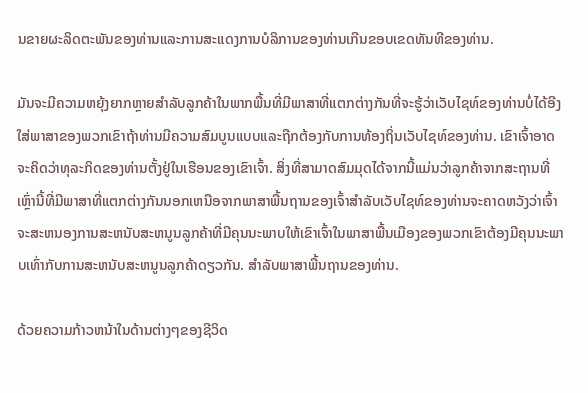ນຂາຍຜະລິດຕະພັນຂອງທ່ານແລະການສະແດງການບໍລິການຂອງທ່ານເກີນຂອບເຂດທັນທີຂອງທ່ານ.

ມັນຈະມີຄວາມຫຍຸ້ງຍາກຫຼາຍສໍາລັບລູກຄ້າໃນພາກພື້ນທີ່ມີພາສາທີ່ແຕກຕ່າງກັນທີ່ຈະຮູ້ວ່າເວັບໄຊທ໌ຂອງທ່ານບໍ່ໄດ້ອີງໃສ່ພາສາຂອງພວກເຂົາຖ້າທ່ານມີຄວາມສົມບູນແບບແລະຖືກຕ້ອງກັບການທ້ອງຖິ່ນເວັບໄຊທ໌ຂອງທ່ານ. ເຂົາເຈົ້າອາດຈະຄິດວ່າທຸລະກິດຂອງທ່ານຕັ້ງຢູ່ໃນເຮືອນຂອງເຂົາເຈົ້າ. ສິ່ງທີ່ສາມາດສົມມຸດໄດ້ຈາກນີ້ແມ່ນວ່າລູກຄ້າຈາກສະຖານທີ່ເຫຼົ່ານີ້ທີ່ມີພາສາທີ່ແຕກຕ່າງກັນນອກເຫນືອຈາກພາສາພື້ນຖານຂອງເຈົ້າສໍາລັບເວັບໄຊທ໌ຂອງທ່ານຈະຄາດຫວັງວ່າເຈົ້າຈະສະຫນອງການສະຫນັບສະຫນູນລູກຄ້າທີ່ມີຄຸນນະພາບໃຫ້ເຂົາເຈົ້າໃນພາສາພື້ນເມືອງຂອງພວກເຂົາຕ້ອງມີຄຸນນະພາບເທົ່າກັບການສະຫນັບສະຫນູນລູກຄ້າດຽວກັນ. ສໍາລັບພາສາພື້ນຖານຂອງທ່ານ.

ດ້ວຍຄວາມກ້າວຫນ້າໃນດ້ານຕ່າງໆຂອງຊີວິດ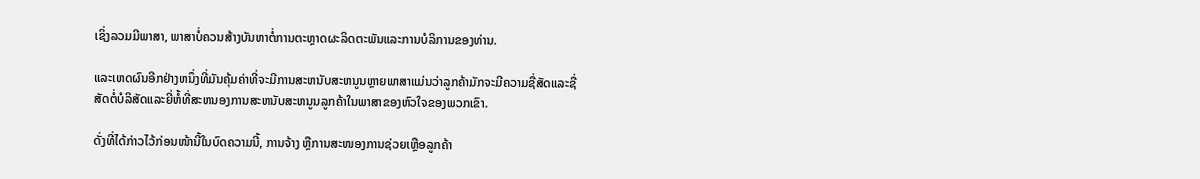ເຊິ່ງລວມມີພາສາ, ພາສາບໍ່ຄວນສ້າງບັນຫາຕໍ່ການຕະຫຼາດຜະລິດຕະພັນແລະການບໍລິການຂອງທ່ານ.

ແລະເຫດຜົນອີກຢ່າງຫນຶ່ງທີ່ມັນຄຸ້ມຄ່າທີ່ຈະມີການສະຫນັບສະຫນູນຫຼາຍພາສາແມ່ນວ່າລູກຄ້າມັກຈະມີຄວາມຊື່ສັດແລະຊື່ສັດຕໍ່ບໍລິສັດແລະຍີ່ຫໍ້ທີ່ສະຫນອງການສະຫນັບສະຫນູນລູກຄ້າໃນພາສາຂອງຫົວໃຈຂອງພວກເຂົາ.

ດັ່ງທີ່ໄດ້ກ່າວໄວ້ກ່ອນໜ້ານີ້ໃນບົດຄວາມນີ້, ການຈ້າງ ຫຼືການສະໜອງການຊ່ວຍເຫຼືອລູກຄ້າ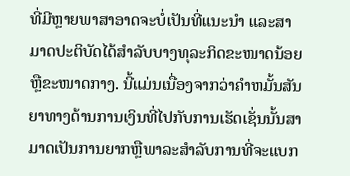ທີ່ມີຫຼາຍພາສາອາດຈະບໍ່ເປັນທີ່ແນະນຳ ແລະສາມາດປະຕິບັດໄດ້ສຳລັບບາງທຸລະກິດຂະໜາດນ້ອຍ ຫຼືຂະໜາດກາງ. ນີ້ແມ່ນເນື່ອງຈາກວ່າຄໍາຫມັ້ນສັນຍາທາງດ້ານການເງິນທີ່ໄປກັບການເຮັດເຊັ່ນນັ້ນສາມາດເປັນການຍາກຫຼືພາລະສໍາລັບການທີ່ຈະແບກ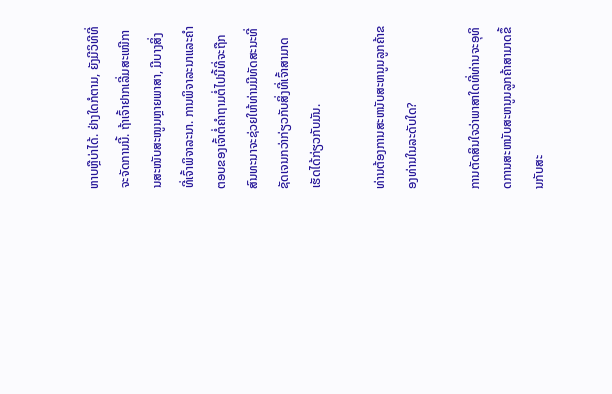ຫາບຫຼືບ່າໄດ້. ຢ່າງໃດກໍຕາມ, ຍັງມີວິທີທີ່ຈະຈັດການນີ້. ຖ້າເຈົ້າຢາກເລີ່ມສະເໜີການສະໜັບສະໜູນຫຼາຍພາສາ, ມີບາງສິ່ງທີ່ເຈົ້າພິຈາລະນາ. ການພິຈາລະນາແລະຄໍາຕອບຂອງເຈົ້າຕໍ່ຄໍາຖາມຕໍ່ໄປນີ້ທີ່ຈະຖືກສົນທະນາຈະຊ່ວຍໃຫ້ທ່ານມີທັດສະນະທີ່ຊັດເຈນກວ່າກ່ຽວກັບສິ່ງທີ່ເຈົ້າສາມາດເຮັດໄດ້ກ່ຽວກັບມັນ.

ທ່ານຕ້ອງການສະຫນັບສະຫນູນລູກຄ້າຂອງທ່ານໃນລະດັບໃດ?

ການຕັດສິນໃຈວ່າພາສາໃດທີ່ທ່ານຈະອຸທິດການສະຫນັບສະຫນູນລູກຄ້າສາມາດຂຶ້ນກັບສະ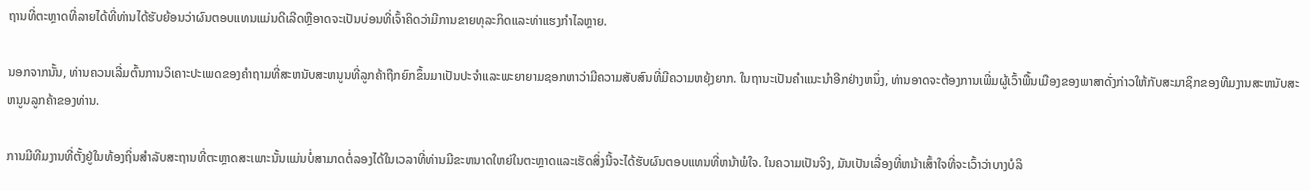ຖານທີ່ຕະຫຼາດທີ່ລາຍໄດ້ທີ່ທ່ານໄດ້ຮັບຍ້ອນວ່າຜົນຕອບແທນແມ່ນດີເລີດຫຼືອາດຈະເປັນບ່ອນທີ່ເຈົ້າຄິດວ່າມີການຂາຍທຸລະກິດແລະທ່າແຮງກໍາໄລຫຼາຍ.

ນອກຈາກນັ້ນ, ທ່ານຄວນເລີ່ມຕົ້ນການວິເຄາະປະເພດຂອງຄໍາຖາມທີ່ສະຫນັບສະຫນູນທີ່ລູກຄ້າຖືກຍົກຂຶ້ນມາເປັນປະຈໍາແລະພະຍາຍາມຊອກຫາວ່າມີຄວາມສັບສົນທີ່ມີຄວາມຫຍຸ້ງຍາກ. ໃນຖານະເປັນຄໍາແນະນໍາອີກຢ່າງຫນຶ່ງ, ທ່ານອາດຈະຕ້ອງການເພີ່ມຜູ້ເວົ້າພື້ນເມືອງຂອງພາສາດັ່ງກ່າວໃຫ້ກັບສະມາຊິກຂອງທີມງານສະຫນັບສະຫນູນລູກຄ້າຂອງທ່ານ.

ການມີທີມງານທີ່ຕັ້ງຢູ່ໃນທ້ອງຖິ່ນສໍາລັບສະຖານທີ່ຕະຫຼາດສະເພາະນັ້ນແມ່ນບໍ່ສາມາດຕໍ່ລອງໄດ້ໃນເວລາທີ່ທ່ານມີຂະຫນາດໃຫຍ່ໃນຕະຫຼາດແລະເຮັດສິ່ງນີ້ຈະໄດ້ຮັບຜົນຕອບແທນທີ່ຫນ້າພໍໃຈ. ໃນຄວາມເປັນຈິງ, ມັນເປັນເລື່ອງທີ່ຫນ້າເສົ້າໃຈທີ່ຈະເວົ້າວ່າບາງບໍລິ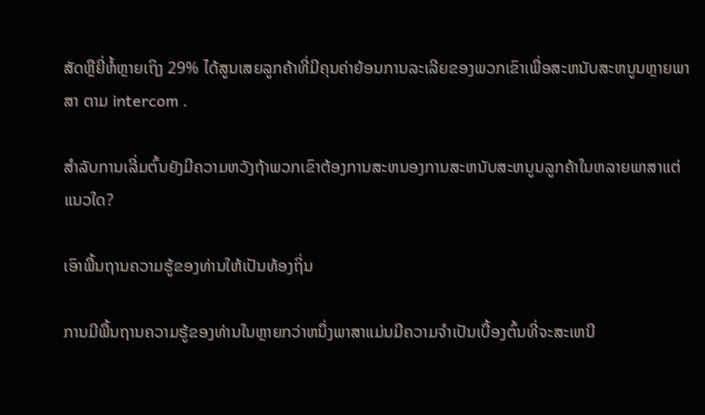ສັດຫຼືຍີ່ຫໍ້ຫຼາຍເຖິງ 29% ໄດ້ສູນເສຍລູກຄ້າທີ່ມີຄຸນຄ່າຍ້ອນການລະເລີຍຂອງພວກເຂົາເພື່ອສະຫນັບສະຫນູນຫຼາຍພາສາ ຕາມ intercom .

ສໍາລັບການເລີ່ມຕົ້ນຍັງມີຄວາມຫວັງຖ້າພວກເຂົາຕ້ອງການສະຫນອງການສະຫນັບສະຫນູນລູກຄ້າໃນຫລາຍພາສາແຕ່ແນວໃດ?

ເອົາພື້ນຖານຄວາມຮູ້ຂອງທ່ານໃຫ້ເປັນທ້ອງຖິ່ນ

ການມີພື້ນຖານຄວາມຮູ້ຂອງທ່ານໃນຫຼາຍກວ່າຫນຶ່ງພາສາແມ່ນມີຄວາມຈໍາເປັນເບື້ອງຕົ້ນທີ່ຈະສະເຫນີ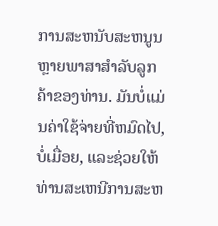ການສະຫນັບສະຫນູນຫຼາຍພາສາສໍາລັບລູກຄ້າຂອງທ່ານ. ມັນບໍ່ແມ່ນຄ່າໃຊ້ຈ່າຍທີ່ຫມົດໄປ, ບໍ່ເມື່ອຍ, ແລະຊ່ວຍໃຫ້ທ່ານສະເຫນີການສະຫ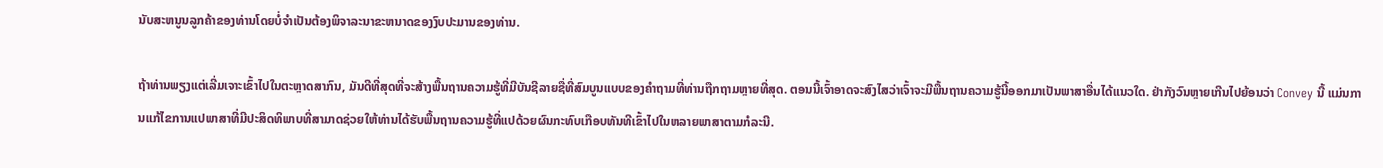ນັບສະຫນູນລູກຄ້າຂອງທ່ານໂດຍບໍ່ຈໍາເປັນຕ້ອງພິຈາລະນາຂະຫນາດຂອງງົບປະມານຂອງທ່ານ.

ຖ້າທ່ານພຽງແຕ່ເລີ່ມເຈາະເຂົ້າໄປໃນຕະຫຼາດສາກົນ, ມັນດີທີ່ສຸດທີ່ຈະສ້າງພື້ນຖານຄວາມຮູ້ທີ່ມີບັນຊີລາຍຊື່ທີ່ສົມບູນແບບຂອງຄໍາຖາມທີ່ທ່ານຖືກຖາມຫຼາຍທີ່ສຸດ. ຕອນນີ້ເຈົ້າອາດຈະສົງໄສວ່າເຈົ້າຈະມີພື້ນຖານຄວາມຮູ້ນີ້ອອກມາເປັນພາສາອື່ນໄດ້ແນວໃດ. ຢ່າກັງວົນຫຼາຍເກີນໄປຍ້ອນວ່າ Convey ນີ້ ແມ່ນການແກ້ໄຂການແປພາສາທີ່ມີປະສິດທິພາບທີ່ສາມາດຊ່ວຍໃຫ້ທ່ານໄດ້ຮັບພື້ນຖານຄວາມຮູ້ທີ່ແປດ້ວຍຜົນກະທົບເກືອບທັນທີເຂົ້າໄປໃນຫລາຍພາສາຕາມກໍລະນີ.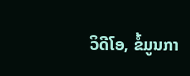ວິດີໂອ, ຂໍ້ມູນກາ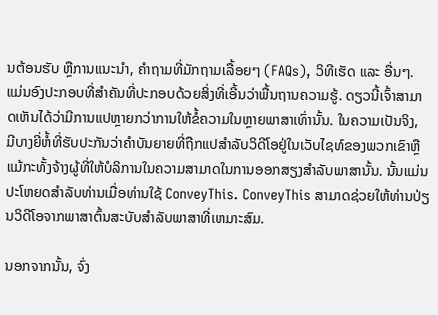ນຕ້ອນຮັບ ຫຼືການແນະນຳ, ຄຳຖາມທີ່ມັກຖາມເລື້ອຍໆ (FAQs), ວິທີເຮັດ ແລະ ອື່ນໆ. ແມ່ນອົງປະກອບທີ່ສຳຄັນທີ່ປະກອບດ້ວຍສິ່ງທີ່ເອີ້ນວ່າພື້ນຖານຄວາມຮູ້. ດຽວນີ້ເຈົ້າສາມາດເຫັນໄດ້ວ່າມີການແປຫຼາຍກວ່າການໃຫ້ຂໍ້ຄວາມໃນຫຼາຍພາສາເທົ່ານັ້ນ. ໃນຄວາມເປັນຈິງ, ມີບາງຍີ່ຫໍ້ທີ່ຮັບປະກັນວ່າຄໍາບັນຍາຍທີ່ຖືກແປສໍາລັບວິດີໂອຢູ່ໃນເວັບໄຊທ໌ຂອງພວກເຂົາຫຼືແມ້ກະທັ້ງຈ້າງຜູ້ທີ່ໃຫ້ບໍລິການໃນຄວາມສາມາດໃນການອອກສຽງສໍາລັບພາສານັ້ນ. ນັ້ນແມ່ນປະໂຫຍດສໍາລັບທ່ານເມື່ອທ່ານໃຊ້ ConveyThis. ConveyThis ສາມາດຊ່ວຍໃຫ້ທ່ານປ່ຽນວິດີໂອຈາກພາສາຕົ້ນສະບັບສໍາລັບພາສາທີ່ເຫມາະສົມ.

ນອກຈາກນັ້ນ, ຈົ່ງ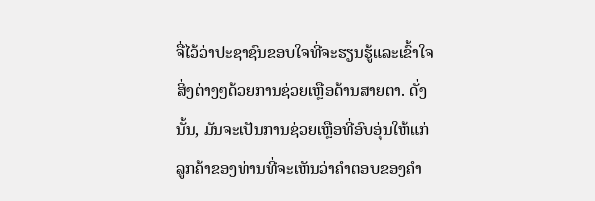ຈື່ໄວ້ວ່າປະຊາຊົນຂອບໃຈທີ່ຈະຮຽນຮູ້ແລະເຂົ້າໃຈສິ່ງຕ່າງໆດ້ວຍການຊ່ວຍເຫຼືອດ້ານສາຍຕາ. ດັ່ງນັ້ນ, ມັນຈະເປັນການຊ່ວຍເຫຼືອທີ່ອົບອຸ່ນໃຫ້ແກ່ລູກຄ້າຂອງທ່ານທີ່ຈະເຫັນວ່າຄໍາຕອບຂອງຄໍາ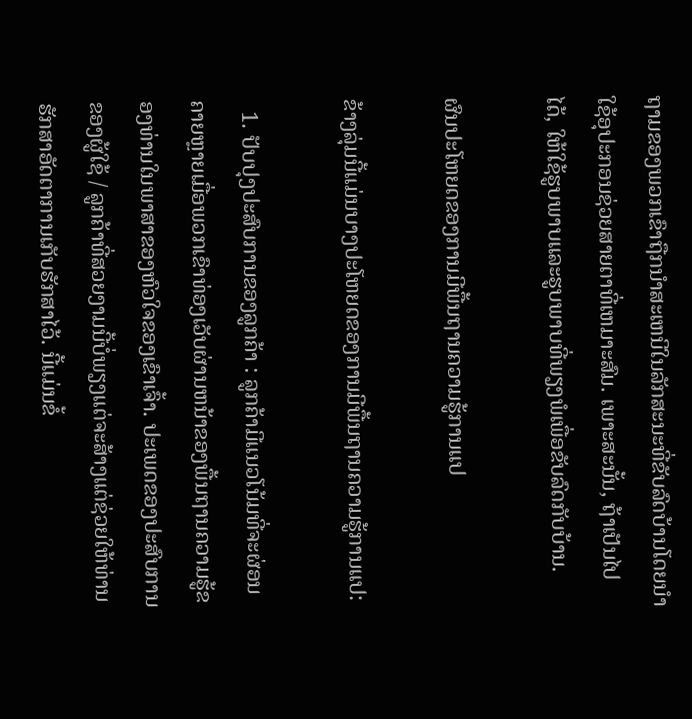ຖາມຂອງພວກເຂົາຖືກນໍາສະເຫນີໃນລັກສະນະທີ່ຂັບລົດບ້ານໂດຍນໍາໃຊ້ອຸປະກອນຊ່ວຍສາຍຕາທີ່ເຫມາະສົມ. ເພາະສະນັ້ນ, ຖ້າເປັນໄປໄດ້, ໃຫ້ໃຊ້ຮູບພາບແລະຮູບພາບທີ່ພຽງພໍເພື່ອຂັບລົດກັບບ້ານ.

ຜົນປະໂຫຍດຂອງການມີພື້ນຖານຄວາມຮູ້ການແປ

ຂ້າງລຸ່ມນີ້ແມ່ນບາງປະໂຫຍດຂອງການມີພື້ນຖານຄວາມຮູ້ການແປ:

  1. ປັບປຸງປະສົບການຂອງລູກຄ້າ : ລູກຄ້າມີແນວໂນ້ມທີ່ຈະຜ່ອນຄາຍຫຼາຍເມື່ອພວກເຂົາທ່ອງເວັບຜ່ານຫນ້າຂອງພື້ນຖານຄວາມຮູ້ຂອງທ່ານໃນພາສາຂອງຫົວໃຈຂອງເຂົາເຈົ້າ. ປະເພດຂອງປະສົບການຂອງຜູ້ໃຊ້ / ລູກຄ້າທີ່ສວຍງາມນີ້ບໍ່ພຽງແຕ່ຈະສ້າງແຕ່ຊ່ວຍໃຫ້ທ່ານຮັກສາອັດຕາການເກັບຮັກສາໄວ້. ນີ້ແມ່ນຂໍ້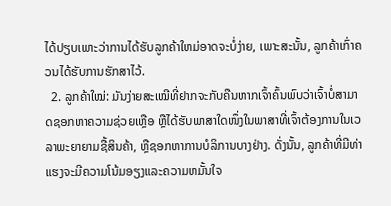ໄດ້ປຽບເພາະວ່າການໄດ້ຮັບລູກຄ້າໃຫມ່ອາດຈະບໍ່ງ່າຍ, ເພາະສະນັ້ນ, ລູກຄ້າເກົ່າຄວນໄດ້ຮັບການຮັກສາໄວ້.
  2. ລູກຄ້າໃໝ່: ມັນງ່າຍສະເໝີທີ່ຢາກຈະກັບຄືນຫາກເຈົ້າຄົ້ນພົບວ່າເຈົ້າບໍ່ສາມາດຊອກຫາຄວາມຊ່ວຍເຫຼືອ ຫຼືໄດ້ຮັບພາສາໃດໜຶ່ງໃນພາສາທີ່ເຈົ້າຕ້ອງການໃນເວລາພະຍາຍາມຊື້ສິນຄ້າ, ຫຼືຊອກຫາການບໍລິການບາງຢ່າງ. ດັ່ງນັ້ນ, ລູກຄ້າທີ່ມີທ່າແຮງຈະມີຄວາມໂນ້ມອຽງແລະຄວາມຫມັ້ນໃຈ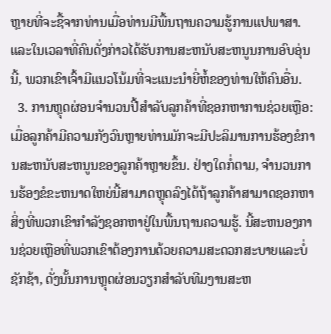ຫຼາຍທີ່ຈະຊື້ຈາກທ່ານເມື່ອທ່ານມີພື້ນຖານຄວາມຮູ້ການແປພາສາ. ແລະໃນເວລາທີ່ຄົນດັ່ງກ່າວໄດ້ຮັບການສະຫນັບສະຫນູນການອົບອຸ່ນນີ້, ພວກເຂົາເຈົ້າມີແນວໂນ້ມທີ່ຈະແນະນໍາຍີ່ຫໍ້ຂອງທ່ານໃຫ້ຄົນອື່ນ.
  3. ການຫຼຸດຜ່ອນຈໍານວນປີ້ສໍາລັບລູກຄ້າທີ່ຊອກຫາການຊ່ວຍເຫຼືອ: ເມື່ອລູກຄ້າມີຄວາມກັງວົນຫຼາຍທ່ານມັກຈະມີປະລິມານການຮ້ອງຂໍການສະຫນັບສະຫນູນຂອງລູກຄ້າຫຼາຍຂຶ້ນ. ຢ່າງໃດກໍ່ຕາມ, ຈໍານວນການຮ້ອງຂໍຂະຫນາດໃຫຍ່ນີ້ສາມາດຫຼຸດລົງໄດ້ຖ້າລູກຄ້າສາມາດຊອກຫາສິ່ງທີ່ພວກເຂົາກໍາລັງຊອກຫາຢູ່ໃນພື້ນຖານຄວາມຮູ້. ນີ້ສະຫນອງການຊ່ວຍເຫຼືອທີ່ພວກເຂົາຕ້ອງການດ້ວຍຄວາມສະດວກສະບາຍແລະບໍ່ຊັກຊ້າ, ດັ່ງນັ້ນການຫຼຸດຜ່ອນວຽກສໍາລັບທີມງານສະຫ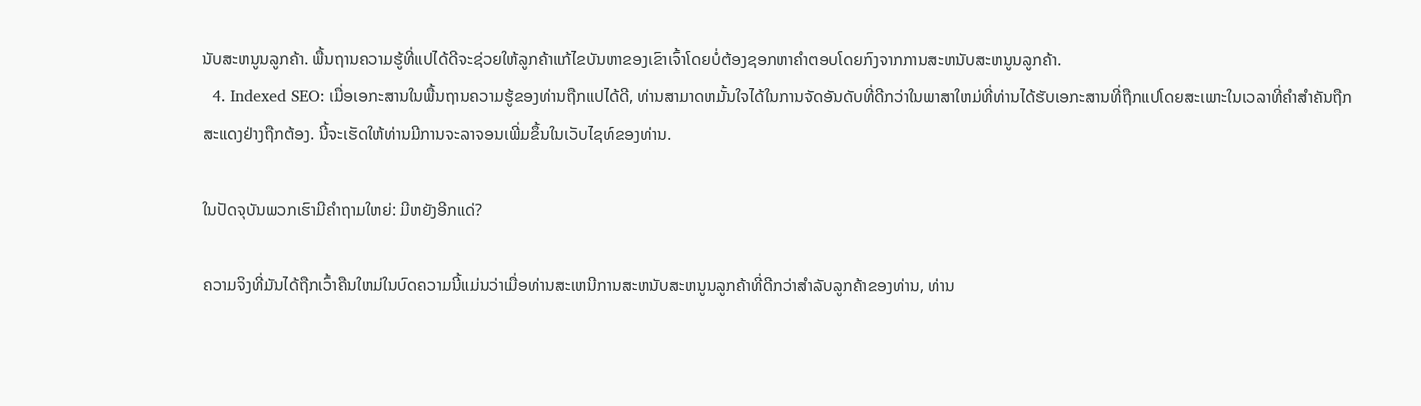ນັບສະຫນູນລູກຄ້າ. ພື້ນຖານຄວາມຮູ້ທີ່ແປໄດ້ດີຈະຊ່ວຍໃຫ້ລູກຄ້າແກ້ໄຂບັນຫາຂອງເຂົາເຈົ້າໂດຍບໍ່ຕ້ອງຊອກຫາຄໍາຕອບໂດຍກົງຈາກການສະຫນັບສະຫນູນລູກຄ້າ.
  4. Indexed SEO: ເມື່ອເອກະສານໃນພື້ນຖານຄວາມຮູ້ຂອງທ່ານຖືກແປໄດ້ດີ, ທ່ານສາມາດຫມັ້ນໃຈໄດ້ໃນການຈັດອັນດັບທີ່ດີກວ່າໃນພາສາໃຫມ່ທີ່ທ່ານໄດ້ຮັບເອກະສານທີ່ຖືກແປໂດຍສະເພາະໃນເວລາທີ່ຄໍາສໍາຄັນຖືກສະແດງຢ່າງຖືກຕ້ອງ. ນີ້ຈະເຮັດໃຫ້ທ່ານມີການຈະລາຈອນເພີ່ມຂຶ້ນໃນເວັບໄຊທ໌ຂອງທ່ານ.

ໃນປັດຈຸບັນພວກເຮົາມີຄໍາຖາມໃຫຍ່: ມີຫຍັງອີກແດ່?

ຄວາມຈິງທີ່ມັນໄດ້ຖືກເວົ້າຄືນໃຫມ່ໃນບົດຄວາມນີ້ແມ່ນວ່າເມື່ອທ່ານສະເຫນີການສະຫນັບສະຫນູນລູກຄ້າທີ່ດີກວ່າສໍາລັບລູກຄ້າຂອງທ່ານ, ທ່ານ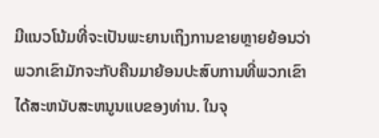ມີແນວໂນ້ມທີ່ຈະເປັນພະຍານເຖິງການຂາຍຫຼາຍຍ້ອນວ່າພວກເຂົາມັກຈະກັບຄືນມາຍ້ອນປະສົບການທີ່ພວກເຂົາໄດ້ສະຫນັບສະຫນູນແບຂອງທ່ານ. ໃນຈຸ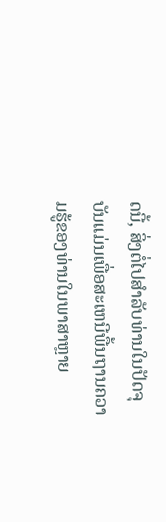ດນີ້, ສິ່ງຕໍ່ໄປສໍາລັບທ່ານໃນປັດຈຸບັນແມ່ນເພື່ອສະເຫນີພື້ນຖານຄວາມຮູ້ຂອງທ່ານໃນພາສາຫຼາຍ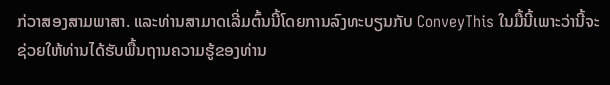ກ່ວາສອງສາມພາສາ. ແລະທ່ານສາມາດເລີ່ມຕົ້ນນີ້ໂດຍການລົງທະບຽນກັບ ConveyThis ໃນມື້ນີ້ເພາະວ່ານີ້ຈະຊ່ວຍໃຫ້ທ່ານໄດ້ຮັບພື້ນຖານຄວາມຮູ້ຂອງທ່ານ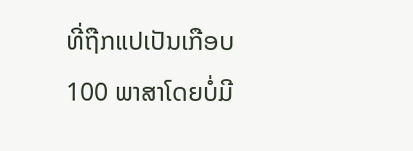ທີ່ຖືກແປເປັນເກືອບ 100 ພາສາໂດຍບໍ່ມີ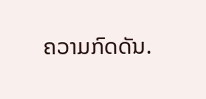ຄວາມກົດດັນ.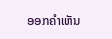ອອກຄໍາເຫັນ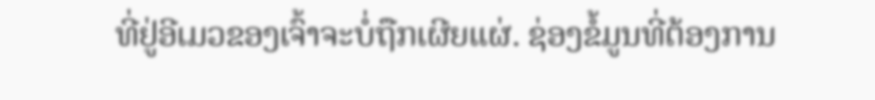ທີ່ຢູ່ອີເມວຂອງເຈົ້າຈະບໍ່ຖືກເຜີຍແຜ່. ຊ່ອງຂໍ້ມູນທີ່ຕ້ອງການ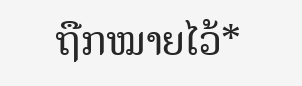ຖືກໝາຍໄວ້*